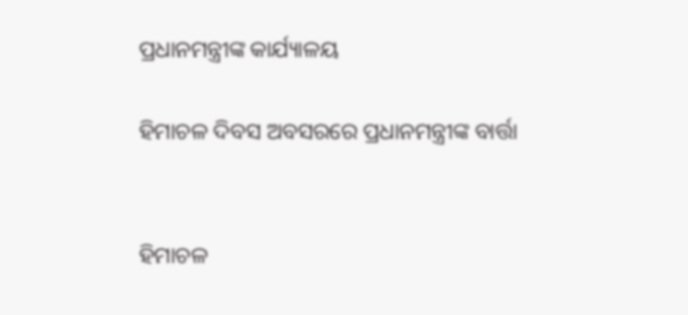ପ୍ରଧାନମନ୍ତ୍ରୀଙ୍କ କାର୍ଯ୍ୟାଳୟ

ହିମାଚଳ ଦିବସ ଅବସରରେ ପ୍ରଧାନମନ୍ତ୍ରୀଙ୍କ ବାର୍ତ୍ତା


ହିମାଚଳ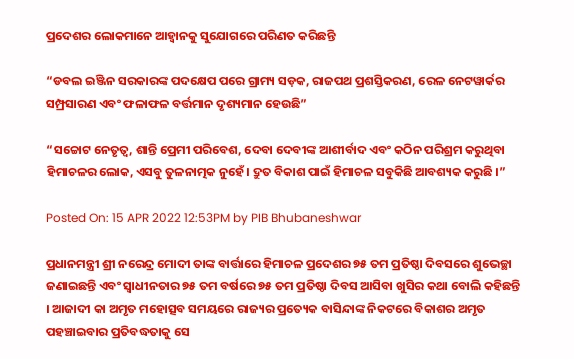ପ୍ରଦେଶର ଲୋକମାନେ ଆହ୍ୱାନକୁ ସୁଯୋଗରେ ପରିଣତ କରିଛନ୍ତି

“ଡବଲ ଇଞ୍ଜିନ ସରକାରଙ୍କ ପଦକ୍ଷେପ ପରେ ଗ୍ରାମ୍ୟ ସଡ଼କ, ରାଜପଥ ପ୍ରଶସ୍ତିକରଣ, ରେଳ ନେଟୱାର୍କର ସମ୍ପ୍ରସାରଣ ଏବଂ ଫଳାଫଳ ବର୍ତ୍ତମାନ ଦୃଶ୍ୟମାନ ହେଉଛି”

“ସଚ୍ଚୋଟ ନେତୃତ୍ୱ, ଶାନ୍ତି ପ୍ରେମୀ ପରିବେଶ, ଦେବା ଦେବୀଙ୍କ ଆଶୀର୍ବାଦ ଏବଂ କଠିନ ପରିଶ୍ରମ କରୁଥିବା ହିମାଚଳର ଲୋକ, ଏସବୁ ତୁଳନାତ୍ମକ ନୁହେଁ । ଦ୍ରୁତ ବିକାଶ ପାଇଁ ହିମାଚଳ ସବୁକିଛି ଆବଶ୍ୟକ କରୁଛି ।”

Posted On: 15 APR 2022 12:53PM by PIB Bhubaneshwar

ପ୍ରଧାନମନ୍ତ୍ରୀ ଶ୍ରୀ ନରେନ୍ଦ୍ର ମୋଦୀ ତାଙ୍କ ବାର୍ତ୍ତାରେ ହିମାଚଳ ପ୍ରଦେଶର ୭୫ ତମ ପ୍ରତିଷ୍ଠା ଦିବସରେ ଶୁଭେଚ୍ଛା ଜଣାଇଛନ୍ତି ଏବଂ ସ୍ୱାଧୀନତାର ୭୫ ତମ ବର୍ଷରେ ୭୫ ତମ ପ୍ରତିଷ୍ଠା ଦିବସ ଆସିବା ଖୁସିର କଥା ବୋଲି କହିଛନ୍ତି । ଆଜାଦୀ କା ଅମୃତ ମହୋତ୍ସବ ସମୟରେ ରାଜ୍ୟର ପ୍ରତ୍ୟେକ ବାସିନ୍ଦାଙ୍କ ନିକଟରେ ବିକାଶର ଅମୃତ ପହଞ୍ଚାଇବାର ପ୍ରତିବଦ୍ଧତାକୁ ସେ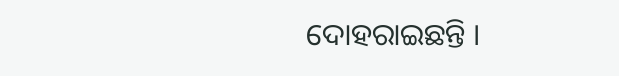ଦୋହରାଇଛନ୍ତି ।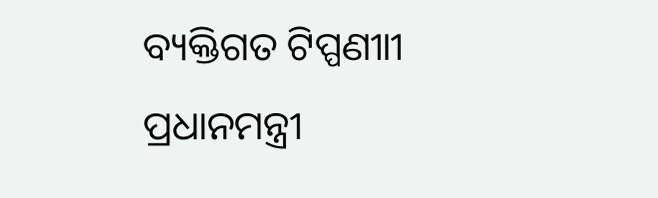ବ୍ୟକ୍ତିଗତ ଟିପ୍ପଣୀାୀ ପ୍ରଧାନମନ୍ତ୍ରୀ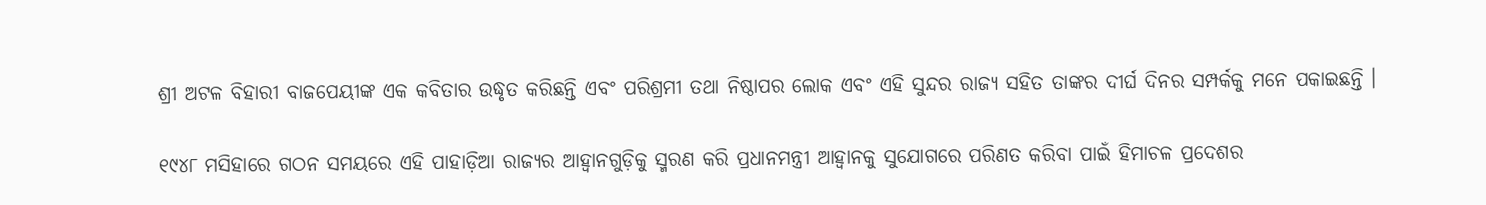ଶ୍ରୀ ଅଟଳ ବିହାରୀ ବାଜପେୟୀଙ୍କ ଏକ କବିତାର ଉଦ୍ଧୃତ କରିଛନ୍ତି ଏବଂ ପରିଶ୍ରମୀ ତଥା ନିଷ୍ଠାପର ଲୋକ ଏବଂ ଏହି ସୁନ୍ଦର ରାଜ୍ୟ ସହିତ ତାଙ୍କର ଦୀର୍ଘ ଦିନର ସମ୍ପର୍କକୁ ମନେ ପକାଇଛନ୍ତି ।

୧୯୪୮ ମସିହାରେ ଗଠନ ସମୟରେ ଏହି ପାହାଡ଼ିଆ ରାଜ୍ୟର ଆହ୍ୱାନଗୁଡ଼ିକୁ ସ୍ମରଣ କରି ପ୍ରଧାନମନ୍ତ୍ରୀ ଆହ୍ୱାନକୁ ସୁଯୋଗରେ ପରିଣତ କରିବା ପାଇଁ ହିମାଚଳ ପ୍ରଦେଶର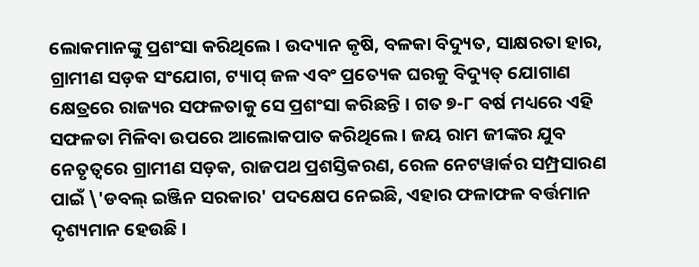ଲୋକମାନଙ୍କୁ ପ୍ରଶଂସା କରିଥିଲେ । ଉଦ୍ୟାନ କୃଷି, ବଳକା ବିଦ୍ୟୁତ, ସାକ୍ଷରତା ହାର, ଗ୍ରାମୀଣ ସଡ଼କ ସଂଯୋଗ, ଟ୍ୟାପ୍ ଜଳ ଏବଂ ପ୍ରତ୍ୟେକ ଘରକୁ ବିଦ୍ୟୁତ୍‍ ଯୋଗାଣ କ୍ଷେତ୍ରରେ ରାଜ୍ୟର ସଫଳତାକୁ ସେ ପ୍ରଶଂସା କରିଛନ୍ତି । ଗତ ୭-୮ ବର୍ଷ ମଧ୍ୟରେ ଏହି ସଫଳତା ମିଳିବା ଉପରେ ଆଲୋକପାତ କରିଥିଲେ । ଜୟ ରାମ ଜୀଙ୍କର ଯୁବ ନେତୃତ୍ୱରେ ଗ୍ରାମୀଣ ସଡ଼କ, ରାଜପଥ ପ୍ରଶସ୍ତିକରଣ, ରେଳ ନେଟୱାର୍କର ସମ୍ପ୍ରସାରଣ ପାଇଁ \'ଡବଲ୍ ଇଞ୍ଜିନ ସରକାର' ପଦକ୍ଷେପ ନେଇଛି, ଏହାର ଫଳାଫଳ ବର୍ତ୍ତମାନ ଦୃଶ୍ୟମାନ ହେଉଛି ।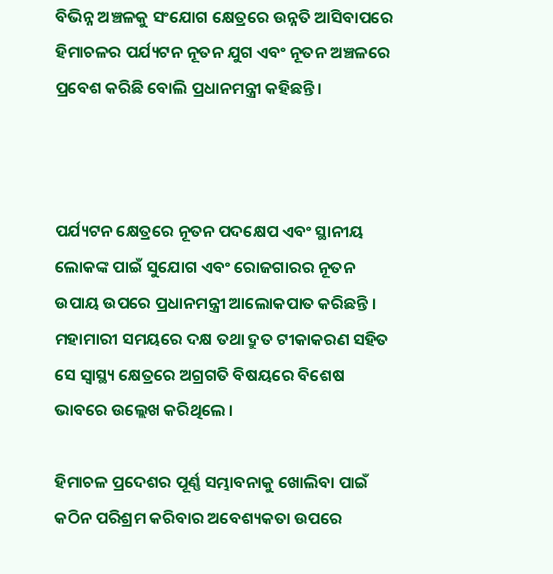ବିଭିନ୍ନ ଅଞ୍ଚଳକୁ ସଂଯୋଗ କ୍ଷେତ୍ରରେ ଉନ୍ନତି ଆସିବାପରେ ହିମାଚଳର ପର୍ଯ୍ୟଟନ ନୂତନ ଯୁଗ ଏବଂ ନୂତନ ଅଞ୍ଚଳରେ ପ୍ରବେଶ କରିଛି ବୋଲି ପ୍ରଧାନମନ୍ତ୍ରୀ କହିଛନ୍ତି ।



ପର୍ଯ୍ୟଟନ କ୍ଷେତ୍ରରେ ନୂତନ ପଦକ୍ଷେପ ଏବଂ ସ୍ଥାନୀୟ ଲୋକଙ୍କ ପାଇଁ ସୁଯୋଗ ଏବଂ ରୋଜଗାରର ନୂତନ ଉପାୟ ଉପରେ ପ୍ରଧାନମନ୍ତ୍ରୀ ଆଲୋକପାତ କରିଛନ୍ତି । ମହାମାରୀ ସମୟରେ ଦକ୍ଷ ତଥା ଦ୍ରୁତ ଟୀକାକରଣ ସହିତ ସେ ସ୍ୱାସ୍ଥ୍ୟ କ୍ଷେତ୍ରରେ ଅଗ୍ରଗତି ବିଷୟରେ ବିଶେଷ ଭାବରେ ଉଲ୍ଲେଖ କରିଥିଲେ ।

ହିମାଚଳ ପ୍ରଦେଶର ପୂର୍ଣ୍ଣ ସମ୍ଭାବନାକୁ ଖୋଲିବା ପାଇଁ କଠିନ ପରିଶ୍ରମ କରିବାର ଅବେଶ୍ୟକତା ଉପରେ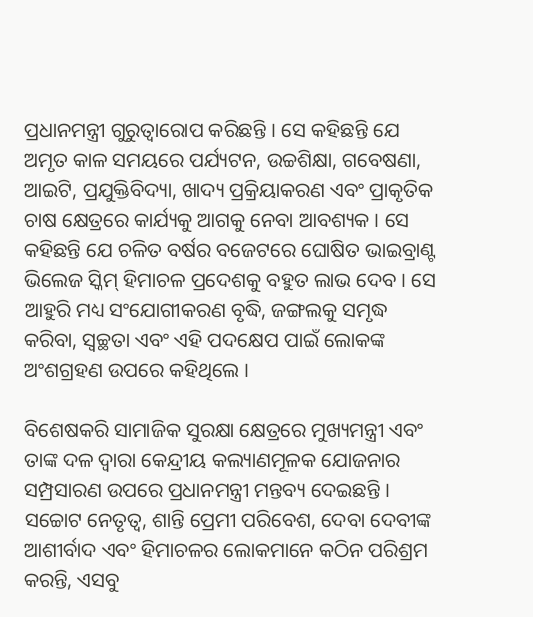ପ୍ରଧାନମନ୍ତ୍ରୀ ଗୁରୁତ୍ୱାରୋପ କରିଛନ୍ତି । ସେ କହିଛନ୍ତି ଯେ ଅମୃତ କାଳ ସମୟରେ ପର୍ଯ୍ୟଟନ, ଉଚ୍ଚଶିକ୍ଷା, ଗବେଷଣା, ଆଇଟି, ପ୍ରଯୁକ୍ତିବିଦ୍ୟା, ଖାଦ୍ୟ ପ୍ରକ୍ରିୟାକରଣ ଏବଂ ପ୍ରାକୃତିକ ଚାଷ କ୍ଷେତ୍ରରେ କାର୍ଯ୍ୟକୁ ଆଗକୁ ନେବା ଆବଶ୍ୟକ । ସେ କହିଛନ୍ତି ଯେ ଚଳିତ ବର୍ଷର ବଜେଟରେ ଘୋଷିତ ଭାଇବ୍ରାଣ୍ଟ ଭିଲେଜ ସ୍କିମ୍‍ ହିମାଚଳ ପ୍ରଦେଶକୁ ବହୁତ ଲାଭ ଦେବ । ସେ ଆହୁରି ମଧ୍ୟ ସଂଯୋଗୀକରଣ ବୃଦ୍ଧି, ଜଙ୍ଗଲକୁ ସମୃଦ୍ଧ କରିବା, ସ୍ୱଚ୍ଛତା ଏବଂ ଏହି ପଦକ୍ଷେପ ପାଇଁ ଲୋକଙ୍କ ଅଂଶଗ୍ରହଣ ଉପରେ କହିଥିଲେ ।

ବିଶେଷକରି ସାମାଜିକ ସୁରକ୍ଷା କ୍ଷେତ୍ରରେ ମୁଖ୍ୟମନ୍ତ୍ରୀ ଏବଂ ତାଙ୍କ ଦଳ ଦ୍ୱାରା କେନ୍ଦ୍ରୀୟ କଲ୍ୟାଣମୂଳକ ଯୋଜନାର ସମ୍ପ୍ରସାରଣ ଉପରେ ପ୍ରଧାନମନ୍ତ୍ରୀ ମନ୍ତବ୍ୟ ଦେଇଛନ୍ତି । ସଚ୍ଚୋଟ ନେତୃତ୍ୱ, ଶାନ୍ତି ପ୍ରେମୀ ପରିବେଶ, ଦେବା ଦେବୀଙ୍କ ଆଶୀର୍ବାଦ ଏବଂ ହିମାଚଳର ଲୋକମାନେ କଠିନ ପରିଶ୍ରମ କରନ୍ତି, ଏସବୁ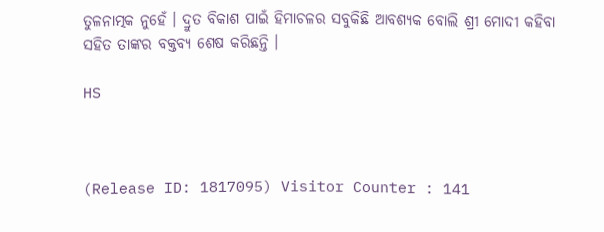ତୁଳନାତ୍ମକ ନୁହେଁ । ଦ୍ରୁତ ବିକାଶ ପାଇଁ ହିମାଚଳର ସବୁକିଛି ଆବଶ୍ୟକ ବୋଲି ଶ୍ରୀ ମୋଦୀ କହିବା ସହିତ ତାଙ୍କର ବକ୍ତବ୍ୟ ଶେଷ କରିଛନ୍ତି ।

HS



(Release ID: 1817095) Visitor Counter : 141